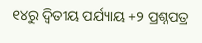୧୪ରୁ ଦ୍ୱିତୀୟ ପର୍ଯ୍ୟାୟ +୨ ପ୍ରଶ୍ନପତ୍ର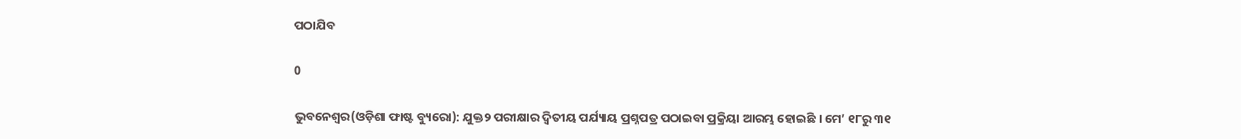ପଠାଯିବ

0

ଭୁବନେଶ୍ୱର(ଓଡ଼ିଶା ଫାଷ୍ଟ ବ୍ୟୁରୋ): ଯୁକ୍ତ୨ ପରୀକ୍ଷାର ଦ୍ୱିତୀୟ ପର୍ଯ୍ୟାୟ ପ୍ରଶ୍ନପତ୍ର ପଠାଇବା ପ୍ରକ୍ରିୟା ଆରମ୍ଭ ହୋଇଛି । ମେ’ ୧୮ରୁ ୩୧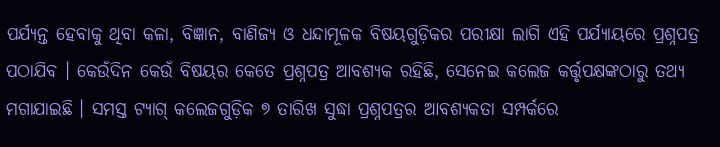ପର୍ଯ୍ୟନ୍ତ ହେବାକୁ ଥିବା କଳା, ବିଜ୍ଞାନ, ବାଣିଜ୍ୟ ଓ ଧନ୍ଦାମୂଳକ ବିଷୟଗୁଡ଼ିକର ପରୀକ୍ଷା ଲାଗି ଏହି ପର୍ଯ୍ୟାୟରେ ପ୍ରଶ୍ନପତ୍ର ପଠାଯିବ । କେଉଁଦିନ କେଉଁ ବିଷୟର କେତେ ପ୍ରଶ୍ନପତ୍ର ଆବଶ୍ୟକ ରହିଛି, ସେନେଇ କଲେଜ କର୍ତ୍ତୃପକ୍ଷଙ୍କଠାରୁ ତଥ୍ୟ ମଗାଯାଇଛି । ସମସ୍ତ ଟ୍ୟାଗ୍ କଲେଜଗୁଡ଼ିକ ୭ ତାରିଖ ସୁଦ୍ଧା ପ୍ରଶ୍ନପତ୍ରର ଆବଶ୍ୟକତା ସମ୍ପର୍କରେ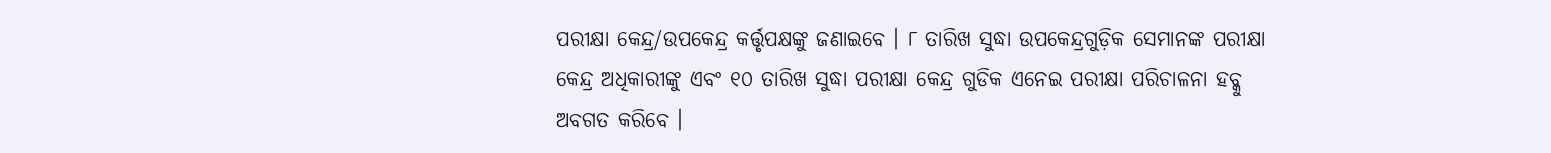ପରୀକ୍ଷା କେନ୍ଦ୍ର/ଉପକେନ୍ଦ୍ର କର୍ତ୍ତୃପକ୍ଷଙ୍କୁ ଜଣାଇବେ । ୮ ତାରିଖ ସୁଦ୍ଧା ଉପକେନ୍ଦ୍ରଗୁଡ଼ିକ ସେମାନଙ୍କ ପରୀକ୍ଷା କେନ୍ଦ୍ର ଅଧିକାରୀଙ୍କୁ ଏବଂ ୧୦ ତାରିଖ ସୁଦ୍ଧା ପରୀକ୍ଷା କେନ୍ଦ୍ର ଗୁଡିକ ଏନେଇ ପରୀକ୍ଷା ପରିଚାଳନା ହବ୍କୁ ଅବଗତ କରିବେ ।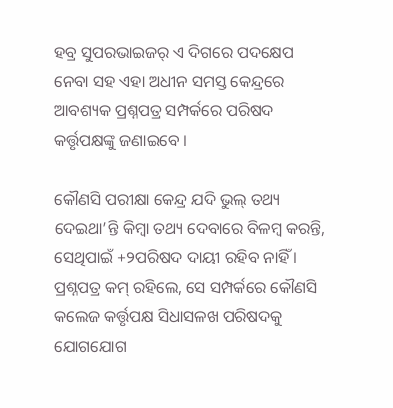ହବ୍ର ସୁପରଭାଇଜର୍ ଏ ଦିଗରେ ପଦକ୍ଷେପ ନେବା ସହ ଏହା ଅଧୀନ ସମସ୍ତ କେନ୍ଦ୍ରରେ ଆବଶ୍ୟକ ପ୍ରଶ୍ନପତ୍ର ସମ୍ପର୍କରେ ପରିଷଦ କର୍ତ୍ତୃପକ୍ଷଙ୍କୁ ଜଣାଇବେ ।

କୌଣସି ପରୀକ୍ଷା କେନ୍ଦ୍ର ଯଦି ଭୁଲ୍ ତଥ୍ୟ ଦେଇଥା’ନ୍ତି କିମ୍ବା ତଥ୍ୟ ଦେବାରେ ବିଳମ୍ବ କରନ୍ତି, ସେଥିପାଇଁ +୨ପରିଷଦ ଦାୟୀ ରହିବ ନାହିଁ । ପ୍ରଶ୍ନପତ୍ର କମ୍ ରହିଲେ, ସେ ସମ୍ପର୍କରେ କୌଣସି କଲେଜ କର୍ତ୍ତୃପକ୍ଷ ସିଧାସଳଖ ପରିଷଦକୁ ଯୋଗଯୋଗ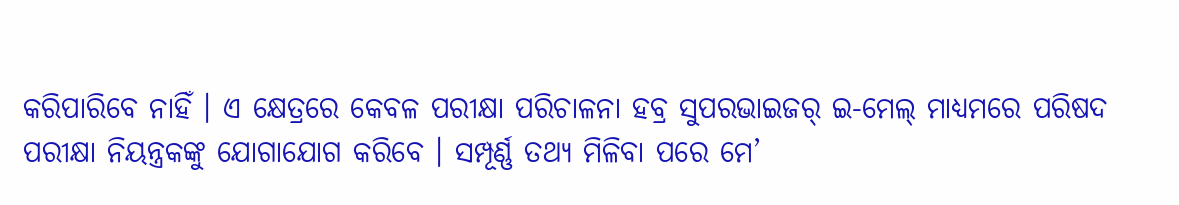କରିପାରିବେ ନାହିଁ । ଏ କ୍ଷେତ୍ରରେ କେବଳ ପରୀକ୍ଷା ପରିଚାଳନା ହବ୍ର ସୁପରଭାଇଜର୍ ଇ-ମେଲ୍ ମାଧ୍ୟମରେ ପରିଷଦ ପରୀକ୍ଷା ନିୟନ୍ତ୍ରକଙ୍କୁ ଯୋଗାଯୋଗ କରିବେ । ସମ୍ପୂର୍ଣ୍ଣ ତଥ୍ୟ ମିଳିବା ପରେ ମେ’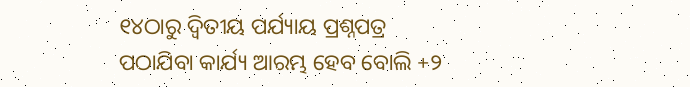୧୪ଠାରୁ ଦ୍ୱିତୀୟ ପର୍ଯ୍ୟାୟ ପ୍ରଶ୍ନପତ୍ର ପଠାଯିବା କାର୍ଯ୍ୟ ଆରମ୍ଭ ହେବ ବୋଲି +୨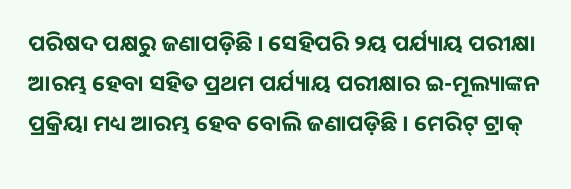ପରିଷଦ ପକ୍ଷରୁ ଜଣାପଡ଼ିଛି । ସେହିପରି ୨ୟ ପର୍ଯ୍ୟାୟ ପରୀକ୍ଷା ଆରମ୍ଭ ହେବା ସହିତ ପ୍ରଥମ ପର୍ଯ୍ୟାୟ ପରୀକ୍ଷାର ଇ-ମୂଲ୍ୟାଙ୍କନ ପ୍ରକ୍ରିୟା ମଧ୍ୟ ଆରମ୍ଭ ହେବ ବୋଲି ଜଣାପଡ଼ିଛି । ମେରିଟ୍ ଟ୍ରାକ୍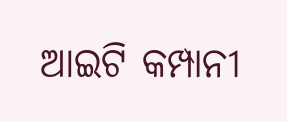ଆଇଟି କମ୍ପାନୀ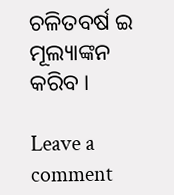ଚଳିତବର୍ଷ ଇ ମୂଲ୍ୟାଙ୍କନ କରିବ ।

Leave a comment